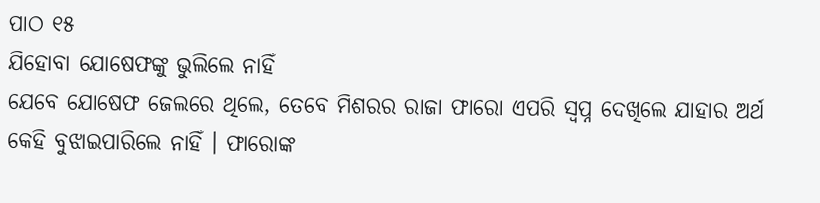ପାଠ ୧୫
ଯିହୋବା ଯୋଷେଫଙ୍କୁ ଭୁଲିଲେ ନାହିଁ
ଯେବେ ଯୋଷେଫ ଜେଲରେ ଥିଲେ, ତେବେ ମିଶରର ରାଜା ଫାରୋ ଏପରି ସ୍ୱପ୍ନ ଦେଖିଲେ ଯାହାର ଅର୍ଥ କେହି ବୁଝାଇପାରିଲେ ନାହିଁ । ଫାରୋଙ୍କ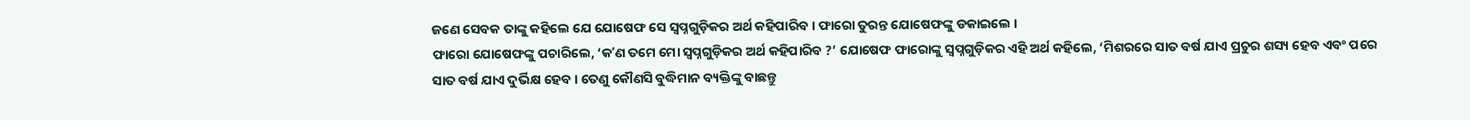ଜଣେ ସେବକ ତାଙ୍କୁ କହିଲେ ଯେ ଯୋଷେଫ ସେ ସ୍ୱପ୍ନଗୁଡ଼ିକର ଅର୍ଥ କହିପାରିବ । ଫାରୋ ତୁରନ୍ତ ଯୋଷେଫଙ୍କୁ ଡକାଇଲେ ।
ଫାରୋ ଯୋଷେଫଙ୍କୁ ପଚାରିଲେ, ‘କʼଣ ତମେ ମୋ ସ୍ୱପ୍ନଗୁଡ଼ିକର ଅର୍ଥ କହିପାରିବ ?’ ଯୋଷେଫ ଫାରୋଙ୍କୁ ସ୍ୱପ୍ନଗୁଡ଼ିକର ଏହି ଅର୍ଥ କହିଲେ, ‘ମିଶରରେ ସାତ ବର୍ଷ ଯାଏ ପ୍ରଚୁର ଶସ୍ୟ ହେବ ଏବଂ ପରେ ସାତ ବର୍ଷ ଯାଏ ଦୁର୍ଭିକ୍ଷ ହେବ । ତେଣୁ କୌଣସି ବୁଦ୍ଧିମାନ ବ୍ୟକ୍ତିଙ୍କୁ ବାଛନ୍ତୁ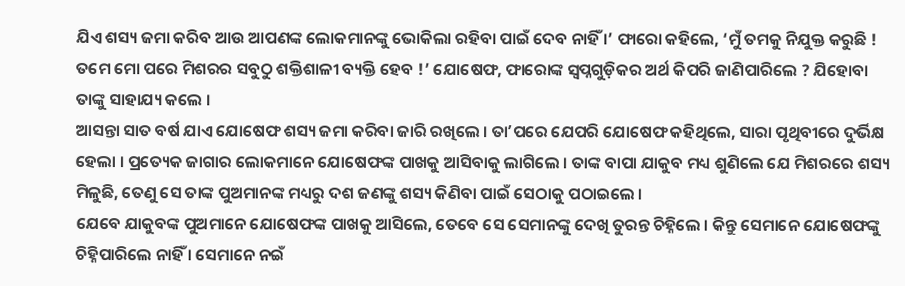ଯିଏ ଶସ୍ୟ ଜମା କରିବ ଆଉ ଆପଣଙ୍କ ଲୋକମାନଙ୍କୁ ଭୋକିଲା ରହିବା ପାଇଁ ଦେବ ନାହିଁ ।’ ଫାରୋ କହିଲେ, ‘ମୁଁ ତମକୁ ନିଯୁକ୍ତ କରୁଛି ! ତମେ ମୋ ପରେ ମିଶରର ସବୁଠୁ ଶକ୍ତିଶାଳୀ ବ୍ୟକ୍ତି ହେବ !’ ଯୋଷେଫ, ଫାରୋଙ୍କ ସ୍ୱପ୍ନଗୁଡ଼ିକର ଅର୍ଥ କିପରି ଜାଣିପାରିଲେ ? ଯିହୋବା ତାଙ୍କୁ ସାହାଯ୍ୟ କଲେ ।
ଆସନ୍ତା ସାତ ବର୍ଷ ଯାଏ ଯୋଷେଫ ଶସ୍ୟ ଜମା କରିବା ଜାରି ରଖିଲେ । ତାʼପରେ ଯେପରି ଯୋଷେଫ କହିଥିଲେ, ସାରା ପୃଥିବୀରେ ଦୁର୍ଭିକ୍ଷ ହେଲା । ପ୍ରତ୍ୟେକ ଜାଗାର ଲୋକମାନେ ଯୋଷେଫଙ୍କ ପାଖକୁ ଆସିବାକୁ ଲାଗିଲେ । ତାଙ୍କ ବାପା ଯାକୁବ ମଧ୍ୟ ଶୁଣିଲେ ଯେ ମିଶରରେ ଶସ୍ୟ ମିଳୁଛି, ତେଣୁ ସେ ତାଙ୍କ ପୁଅମାନଙ୍କ ମଧ୍ୟରୁ ଦଶ ଜଣଙ୍କୁ ଶସ୍ୟ କିଣିବା ପାଇଁ ସେଠାକୁ ପଠାଇଲେ ।
ଯେବେ ଯାକୁବଙ୍କ ପୁଅମାନେ ଯୋଷେଫଙ୍କ ପାଖକୁ ଆସିଲେ, ତେବେ ସେ ସେମାନଙ୍କୁ ଦେଖି ତୁରନ୍ତ ଚିହ୍ନିଲେ । କିନ୍ତୁ ସେମାନେ ଯୋଷେଫଙ୍କୁ ଚିହ୍ନିପାରିଲେ ନାହିଁ । ସେମାନେ ନଇଁ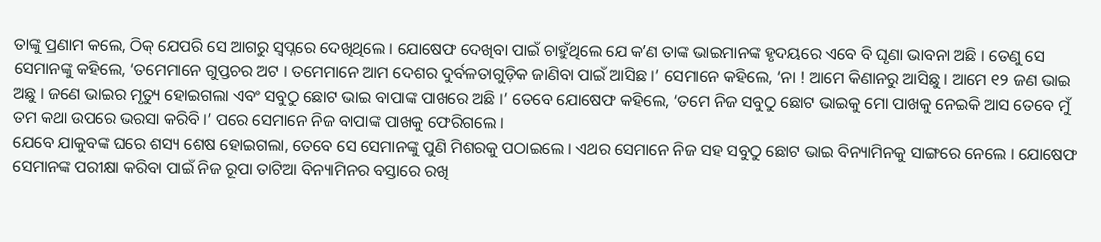ତାଙ୍କୁ ପ୍ରଣାମ କଲେ, ଠିକ୍ ଯେପରି ସେ ଆଗରୁ ସ୍ୱପ୍ନରେ ଦେଖିଥିଲେ । ଯୋଷେଫ ଦେଖିବା ପାଇଁ ଚାହୁଁଥିଲେ ଯେ କʼଣ ତାଙ୍କ ଭାଇମାନଙ୍କ ହୃଦୟରେ ଏବେ ବି ଘୃଣା ଭାବନା ଅଛି । ତେଣୁ ସେ ସେମାନଙ୍କୁ କହିଲେ, ‘ତମେମାନେ ଗୁପ୍ତଚର ଅଟ । ତମେମାନେ ଆମ ଦେଶର ଦୁର୍ବଳତାଗୁଡ଼ିକ ଜାଣିବା ପାଇଁ ଆସିଛ ।’ ସେମାନେ କହିଲେ, ‘ନା ! ଆମେ କିଣାନରୁ ଆସିଛୁ । ଆମେ ୧୨ ଜଣ ଭାଇ ଅଛୁ । ଜଣେ ଭାଇର ମୃତ୍ୟୁ ହୋଇଗଲା ଏବଂ ସବୁଠୁ ଛୋଟ ଭାଇ ବାପାଙ୍କ ପାଖରେ ଅଛି ।’ ତେବେ ଯୋଷେଫ କହିଲେ, ‘ତମେ ନିଜ ସବୁଠୁ ଛୋଟ ଭାଇକୁ ମୋ ପାଖକୁ ନେଇକି ଆସ ତେବେ ମୁଁ ତମ କଥା ଉପରେ ଭରସା କରିବି ।’ ପରେ ସେମାନେ ନିଜ ବାପାଙ୍କ ପାଖକୁ ଫେରିଗଲେ ।
ଯେବେ ଯାକୁବଙ୍କ ଘରେ ଶସ୍ୟ ଶେଷ ହୋଇଗଲା, ତେବେ ସେ ସେମାନଙ୍କୁ ପୁଣି ମିଶରକୁ ପଠାଇଲେ । ଏଥର ସେମାନେ ନିଜ ସହ ସବୁଠୁ ଛୋଟ ଭାଇ ବିନ୍ୟାମିନକୁ ସାଙ୍ଗରେ ନେଲେ । ଯୋଷେଫ ସେମାନଙ୍କ ପରୀକ୍ଷା କରିବା ପାଇଁ ନିଜ ରୂପା ତାଟିଆ ବିନ୍ୟାମିନର ବସ୍ତାରେ ରଖି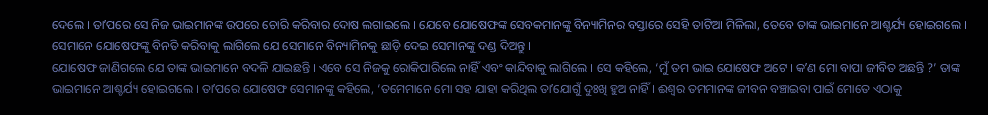ଦେଲେ । ତାʼପରେ ସେ ନିଜ ଭାଇମାନଙ୍କ ଉପରେ ଚୋରି କରିବାର ଦୋଷ ଲଗାଇଲେ । ଯେବେ ଯୋଷେଫଙ୍କ ସେବକମାନଙ୍କୁ ବିନ୍ୟାମିନର ବସ୍ତାରେ ସେହି ତାଟିଆ ମିଳିଲା, ତେବେ ତାଙ୍କ ଭାଇମାନେ ଆଶ୍ଚର୍ଯ୍ୟ ହୋଇଗଲେ । ସେମାନେ ଯୋଷେଫଙ୍କୁ ବିନତି କରିବାକୁ ଲାଗିଲେ ଯେ ସେମାନେ ବିନ୍ୟାମିନକୁ ଛାଡ଼ି ଦେଇ ସେମାନଙ୍କୁ ଦଣ୍ଡ ଦିଅନ୍ତୁ ।
ଯୋଷେଫ ଜାଣିଗଲେ ଯେ ତାଙ୍କ ଭାଇମାନେ ବଦଳି ଯାଇଛନ୍ତି । ଏବେ ସେ ନିଜକୁ ରୋକିପାରିଲେ ନାହିଁ ଏବଂ କାନ୍ଦିବାକୁ ଲାଗିଲେ । ସେ କହିଲେ, ‘ମୁଁ ତମ ଭାଇ ଯୋଷେଫ ଅଟେ । କʼଣ ମୋ ବାପା ଜୀବିତ ଅଛନ୍ତି ?’ ତାଙ୍କ ଭାଇମାନେ ଆଶ୍ଚର୍ଯ୍ୟ ହୋଇଗଲେ । ତାʼପରେ ଯୋଷେଫ ସେମାନଙ୍କୁ କହିଲେ, ‘ତମେମାନେ ମୋ ସହ ଯାହା କରିଥିଲ ତାʼଯୋଗୁଁ ଦୁଃଖି ହୁଅ ନାହିଁ । ଈଶ୍ୱର ତମମାନଙ୍କ ଜୀବନ ବଞ୍ଚାଇବା ପାଇଁ ମୋତେ ଏଠାକୁ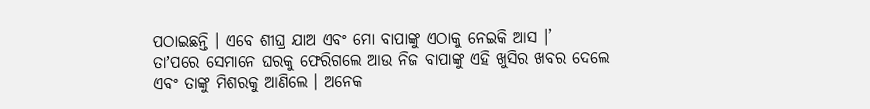ପଠାଇଛନ୍ତି । ଏବେ ଶୀଘ୍ର ଯାଅ ଏବଂ ମୋ ବାପାଙ୍କୁ ଏଠାକୁ ନେଇକି ଆସ ।’
ତାʼପରେ ସେମାନେ ଘରକୁ ଫେରିଗଲେ ଆଉ ନିଜ ବାପାଙ୍କୁ ଏହି ଖୁସିର ଖବର ଦେଲେ ଏବଂ ତାଙ୍କୁ ମିଶରକୁ ଆଣିଲେ । ଅନେକ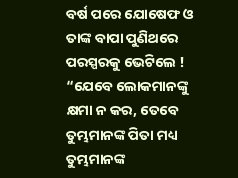ବର୍ଷ ପରେ ଯୋଷେଫ ଓ ତାଙ୍କ ବାପା ପୁଣିଥରେ ପରସ୍ପରକୁ ଭେଟିଲେ !
“ଯେବେ ଲୋକମାନଙ୍କୁ କ୍ଷମା ନ କର, ତେବେ ତୁମ୍ଭମାନଙ୍କ ପିତା ମଧ୍ୟ ତୁମ୍ଭମାନଙ୍କ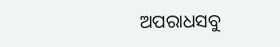ଅପରାଧସବୁ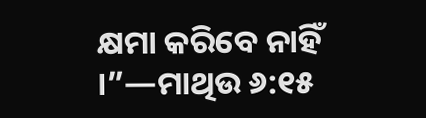କ୍ଷମା କରିବେ ନାହିଁ ।”—ମାଥିଉ ୬:୧୫